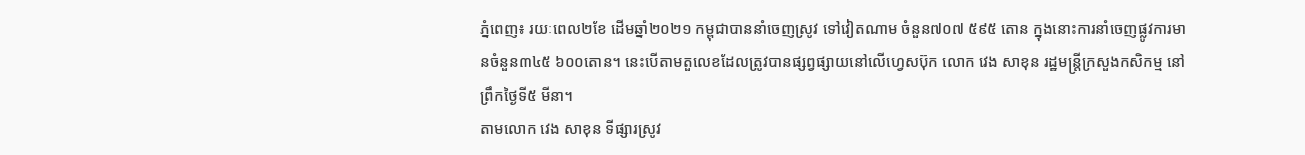ភ្នំពេញ៖ រយៈពេល២ខែ ដើមឆ្នាំ២០២១ កម្ពុជាបាននាំចេញស្រូវ ទៅវៀតណាម ចំនួន៧០៧ ៥៩៥ តោន ក្នុងនោះការនាំចេញផ្លូវការមានចំនួន៣៤៥ ៦០០តោន។ នេះបើតាមតួលេខដែលត្រូវបានផ្សព្វផ្សាយនៅលើហ្វេសប៊ុក លោក វេង សាខុន រដ្ឋមន្ត្រីក្រសួងកសិកម្ម នៅព្រឹកថ្ងៃទី៥ មីនា។
តាមលោក វេង សាខុន ទីផ្សារស្រូវ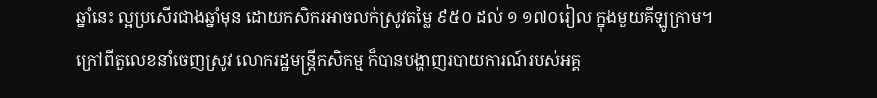ឆ្នាំនេះ ល្អប្រសើរជាងឆ្នាំមុន ដោយកសិករអាចលក់ស្រូវតម្លៃ ៩៥០ ដល់ ១ ១៧០រៀល ក្នុងមួយគីឡូក្រាម។
ក្រៅពីតួលេខនាំចេញស្រូវ លោករដ្ឋមន្ត្រីកសិកម្ម ក៏បានបង្ហាញរបាយការណ៍របស់អគ្គ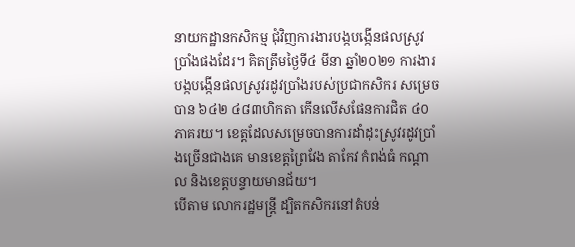នាយកដ្ឋានកសិកម្ម ជុំវិញការងារបង្កបង្កើនផលស្រូវប្រាំងផងដែរ។ គិតត្រឹមថ្ងៃទី៤ មីនា ឆ្នាំ២០២១ ការងារបង្កបង្កើនផលស្រូវរដូវប្រាំងរបស់ប្រជាកសិករ សម្រេចបាន ៦៤២ ៤៨៣ហិកតា កើនលើសផែនការជិត ៤០ភាគរយ។ ខេត្តដែលសម្រេចបានការដាំដុះស្រូវរដូវប្រាំងច្រើនជាងគេ មានខេត្តព្រៃវែង តាកែវ កំពង់ធំ កណ្តាល និងខេត្តបន្ទាយមានជ័យ។
បើតាម លោករដ្ឋមន្ត្រី ដ្បិតកសិករនៅតំបន់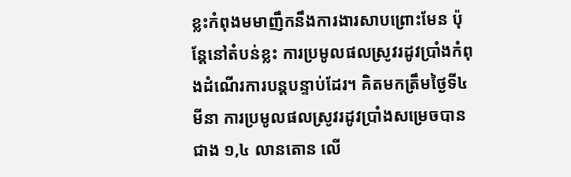ខ្លះកំពុងមមាញឹកនឹងការងារសាបព្រោះមែន ប៉ុន្តែនៅតំបន់ខ្លះ ការប្រមូលផលស្រូវរដូវប្រាំងកំពុងដំណើរការបន្តបន្ទាប់ដែរ។ គិតមកត្រឹមថ្ងៃទី៤ មីនា ការប្រមូលផលស្រូវរដូវប្រាំងសម្រេចបានជាង ១,៤ លានតោន លើ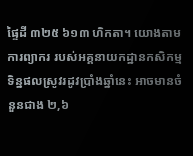ផ្ទៃដី ៣២៥ ៦១៣ ហិកតា។ យោងតាមការព្យាករ របស់អគ្គនាយកដ្ឋានកសិកម្ម ទិន្នផលស្រូវរដូវប្រាំងឆ្នាំនេះ អាចមានចំនួនជាង ២,៦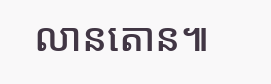លានតោន៕